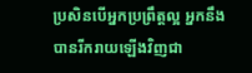ប្រសិនបើអ្នកប្រព្រឹត្តល្អ អ្នកនឹងបានរីករាយឡើងវិញជា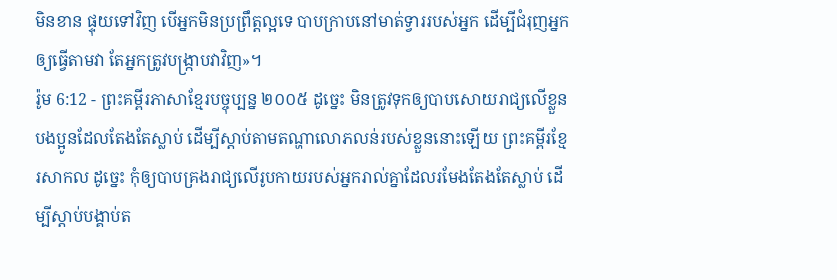មិនខាន ផ្ទុយទៅវិញ បើអ្នកមិនប្រព្រឹត្តល្អទេ បាបក្រាបនៅមាត់ទ្វាររបស់អ្នក ដើម្បីជំរុញអ្នកឲ្យធ្វើតាមវា តែអ្នកត្រូវបង្ក្រាបវាវិញ»។
រ៉ូម 6:12 - ព្រះគម្ពីរភាសាខ្មែរបច្ចុប្បន្ន ២០០៥ ដូច្នេះ មិនត្រូវទុកឲ្យបាបសោយរាជ្យលើខ្លួនបងប្អូនដែលតែងតែស្លាប់ ដើម្បីស្ដាប់តាមតណ្ហាលោភលន់របស់ខ្លួននោះឡើយ ព្រះគម្ពីរខ្មែរសាកល ដូច្នេះ កុំឲ្យបាបគ្រងរាជ្យលើរូបកាយរបស់អ្នករាល់គ្នាដែលរមែងតែងតែស្លាប់ ដើម្បីស្ដាប់បង្គាប់ត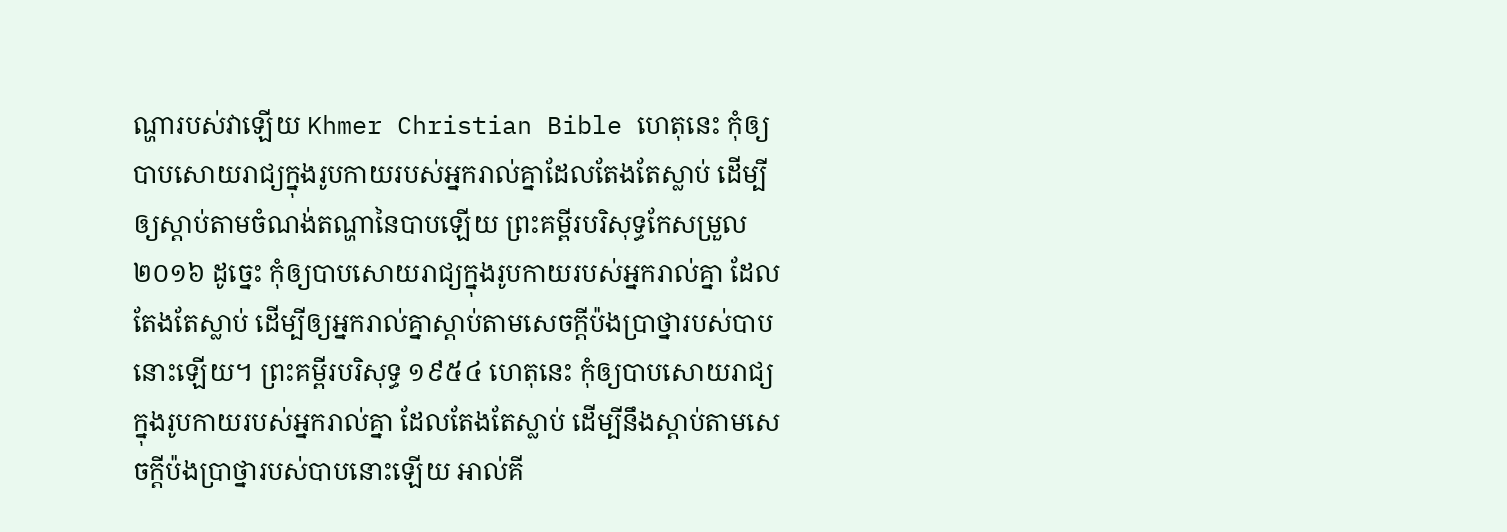ណ្ហារបស់វាឡើយ Khmer Christian Bible ហេតុនេះ កុំឲ្យបាបសោយរាជ្យក្នុងរូបកាយរបស់អ្នករាល់គ្នាដែលតែងតែស្លាប់ ដើម្បីឲ្យស្ដាប់តាមចំណង់តណ្ហានៃបាបឡើយ ព្រះគម្ពីរបរិសុទ្ធកែសម្រួល ២០១៦ ដូច្នេះ កុំឲ្យបាបសោយរាជ្យក្នុងរូបកាយរបស់អ្នករាល់គ្នា ដែលតែងតែស្លាប់ ដើម្បីឲ្យអ្នករាល់គ្នាស្តាប់តាមសេចក្តីប៉ងប្រាថ្នារបស់បាបនោះឡើយ។ ព្រះគម្ពីរបរិសុទ្ធ ១៩៥៤ ហេតុនេះ កុំឲ្យបាបសោយរាជ្យក្នុងរូបកាយរបស់អ្នករាល់គ្នា ដែលតែងតែស្លាប់ ដើម្បីនឹងស្តាប់តាមសេចក្ដីប៉ងប្រាថ្នារបស់បាបនោះឡើយ អាល់គី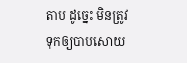តាប ដូច្នេះ មិនត្រូវទុកឲ្យបាបសោយ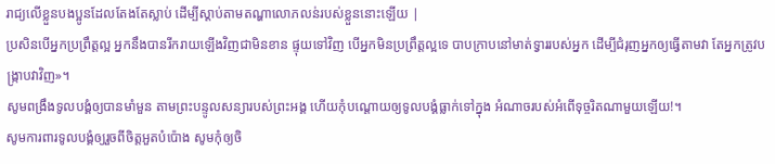រាជ្យលើខ្លួនបងប្អូនដែលតែងតែស្លាប់ ដើម្បីស្ដាប់តាមតណ្ហាលោភលន់របស់ខ្លួននោះឡើយ |
ប្រសិនបើអ្នកប្រព្រឹត្តល្អ អ្នកនឹងបានរីករាយឡើងវិញជាមិនខាន ផ្ទុយទៅវិញ បើអ្នកមិនប្រព្រឹត្តល្អទេ បាបក្រាបនៅមាត់ទ្វាររបស់អ្នក ដើម្បីជំរុញអ្នកឲ្យធ្វើតាមវា តែអ្នកត្រូវបង្ក្រាបវាវិញ»។
សូមពង្រឹងទូលបង្គំឲ្យបានមាំមួន តាមព្រះបន្ទូលសន្យារបស់ព្រះអង្គ ហើយកុំបណ្តោយឲ្យទូលបង្គំធ្លាក់ទៅក្នុង អំណាចរបស់អំពើទុច្ចរិតណាមួយឡើយ!។
សូមការពារទូលបង្គំឲ្យរួចពីចិត្តអួតបំប៉ោង សូមកុំឲ្យចិ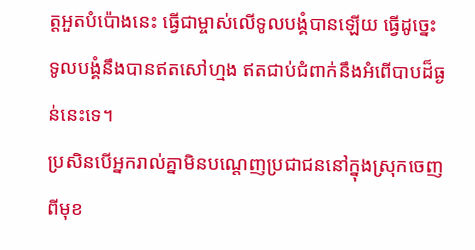ត្តអួតបំប៉ោងនេះ ធ្វើជាម្ចាស់លើទូលបង្គំបានឡើយ ធ្វើដូច្នេះ ទូលបង្គំនឹងបានឥតសៅហ្មង ឥតជាប់ជំពាក់នឹងអំពើបាបដ៏ធ្ងន់នេះទេ។
ប្រសិនបើអ្នករាល់គ្នាមិនបណ្ដេញប្រជាជននៅក្នុងស្រុកចេញពីមុខ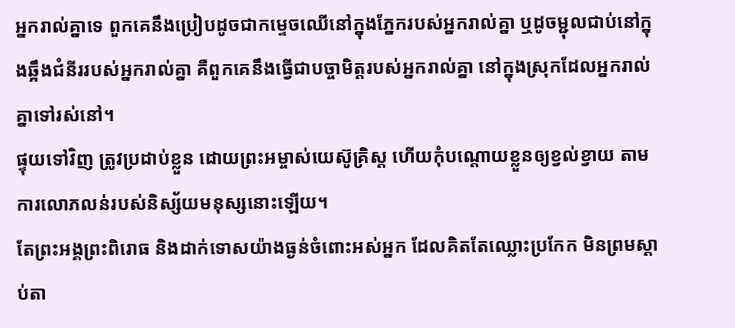អ្នករាល់គ្នាទេ ពួកគេនឹងប្រៀបដូចជាកម្ទេចឈើនៅក្នុងភ្នែករបស់អ្នករាល់គ្នា ឬដូចម្ជុលជាប់នៅក្នុងឆ្អឹងជំនីររបស់អ្នករាល់គ្នា គឺពួកគេនឹងធ្វើជាបច្ចាមិត្តរបស់អ្នករាល់គ្នា នៅក្នុងស្រុកដែលអ្នករាល់គ្នាទៅរស់នៅ។
ផ្ទុយទៅវិញ ត្រូវប្រដាប់ខ្លួន ដោយព្រះអម្ចាស់យេស៊ូគ្រិស្ត ហើយកុំបណ្ដោយខ្លួនឲ្យខ្វល់ខ្វាយ តាមការលោភលន់របស់និស្ស័យមនុស្សនោះឡើយ។
តែព្រះអង្គព្រះពិរោធ និងដាក់ទោសយ៉ាងធ្ងន់ចំពោះអស់អ្នក ដែលគិតតែឈ្លោះប្រកែក មិនព្រមស្ដាប់តា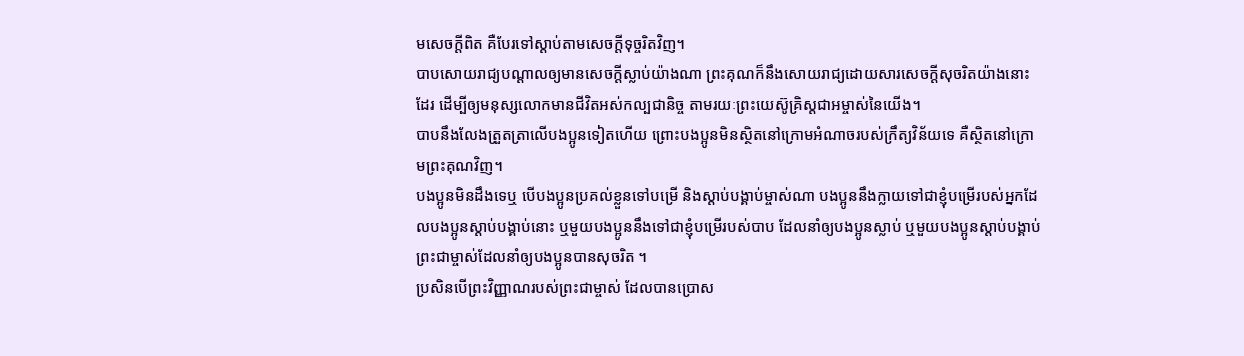មសេចក្ដីពិត គឺបែរទៅស្ដាប់តាមសេចក្ដីទុច្ចរិតវិញ។
បាបសោយរាជ្យបណ្ដាលឲ្យមានសេចក្ដីស្លាប់យ៉ាងណា ព្រះគុណក៏នឹងសោយរាជ្យដោយសារសេចក្ដីសុចរិតយ៉ាងនោះដែរ ដើម្បីឲ្យមនុស្សលោកមានជីវិតអស់កល្បជានិច្ច តាមរយៈព្រះយេស៊ូគ្រិស្តជាអម្ចាស់នៃយើង។
បាបនឹងលែងត្រួតត្រាលើបងប្អូនទៀតហើយ ព្រោះបងប្អូនមិនស្ថិតនៅក្រោមអំណាចរបស់ក្រឹត្យវិន័យទេ គឺស្ថិតនៅក្រោមព្រះគុណវិញ។
បងប្អូនមិនដឹងទេឬ បើបងប្អូនប្រគល់ខ្លួនទៅបម្រើ និងស្ដាប់បង្គាប់ម្ចាស់ណា បងប្អូននឹងក្លាយទៅជាខ្ញុំបម្រើរបស់អ្នកដែលបងប្អូនស្ដាប់បង្គាប់នោះ ឬមួយបងប្អូននឹងទៅជាខ្ញុំបម្រើរបស់បាប ដែលនាំឲ្យបងប្អូនស្លាប់ ឬមួយបងប្អូនស្ដាប់បង្គាប់ព្រះជាម្ចាស់ដែលនាំឲ្យបងប្អូនបានសុចរិត ។
ប្រសិនបើព្រះវិញ្ញាណរបស់ព្រះជាម្ចាស់ ដែលបានប្រោស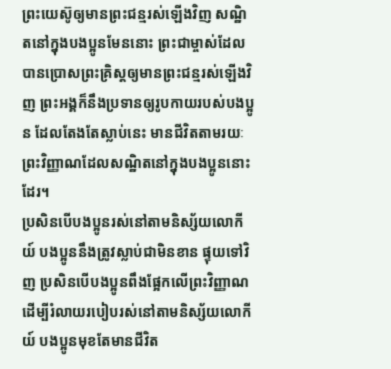ព្រះយេស៊ូឲ្យមានព្រះជន្មរស់ឡើងវិញ សណ្ឋិតនៅក្នុងបងប្អូនមែននោះ ព្រះជាម្ចាស់ដែលបានប្រោសព្រះគ្រិស្តឲ្យមានព្រះជន្មរស់ឡើងវិញ ព្រះអង្គក៏នឹងប្រទានឲ្យរូបកាយរបស់បងប្អូន ដែលតែងតែស្លាប់នេះ មានជីវិតតាមរយៈព្រះវិញ្ញាណដែលសណ្ឋិតនៅក្នុងបងប្អូននោះដែរ។
ប្រសិនបើបងប្អូនរស់នៅតាមនិស្ស័យលោកីយ៍ បងប្អូននឹងត្រូវស្លាប់ជាមិនខាន ផ្ទុយទៅវិញ ប្រសិនបើបងប្អូនពឹងផ្អែកលើព្រះវិញ្ញាណ ដើម្បីរំលាយរបៀបរស់នៅតាមនិស្ស័យលោកីយ៍ បងប្អូនមុខតែមានជីវិត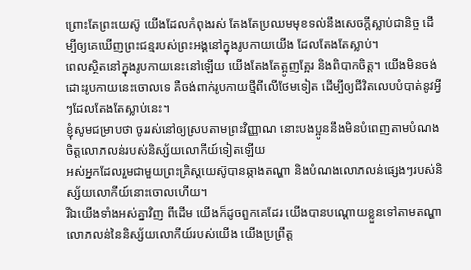ព្រោះតែព្រះយេស៊ូ យើងដែលកំពុងរស់ តែងតែប្រឈមមុខទល់នឹងសេចក្ដីស្លាប់ជានិច្ច ដើម្បីឲ្យគេឃើញព្រះជន្មរបស់ព្រះអង្គនៅក្នុងរូបកាយយើង ដែលតែងតែស្លាប់។
ពេលស្ថិតនៅក្នុងរូបកាយនេះនៅឡើយ យើងតែងតែត្អូញត្អែរ និងពិបាកចិត្ត។ យើងមិនចង់ដោះរូបកាយនេះចោលទេ គឺចង់ពាក់រូបកាយថ្មីពីលើថែមទៀត ដើម្បីឲ្យជីវិតលេបបំបាត់នូវអ្វីៗដែលតែងតែស្លាប់នេះ។
ខ្ញុំសូមជម្រាបថា ចូររស់នៅឲ្យស្របតាមព្រះវិញ្ញាណ នោះបងប្អូននឹងមិនបំពេញតាមបំណងចិត្តលោភលន់របស់និស្ស័យលោកីយ៍ទៀតឡើយ
អស់អ្នកដែលរួមជាមួយព្រះគ្រិស្តយេស៊ូបានឆ្កាងតណ្ហា និងបំណងលោភលន់ផ្សេងៗរបស់និស្ស័យលោកីយ៍នោះចោលហើយ។
រីឯយើងទាំងអស់គ្នាវិញ ពីដើម យើងក៏ដូចពួកគេដែរ យើងបានបណ្ដោយខ្លួនទៅតាមតណ្ហាលោភលន់នៃនិស្ស័យលោកីយ៍របស់យើង យើងប្រព្រឹត្ត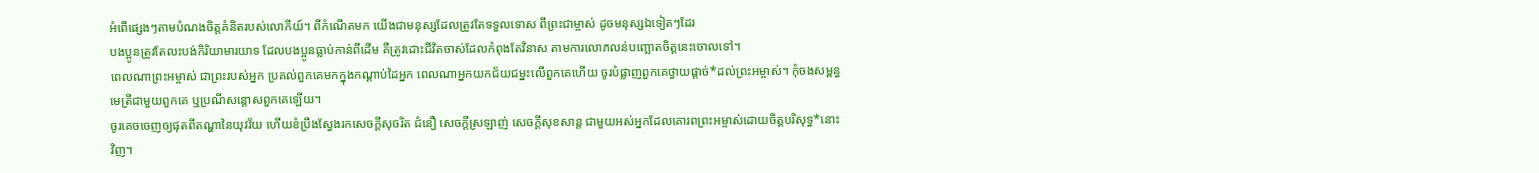អំពើផ្សេងៗតាមបំណងចិត្តគំនិតរបស់លោកីយ៍។ ពីកំណើតមក យើងជាមនុស្សដែលត្រូវតែទទួលទោស ពីព្រះជាម្ចាស់ ដូចមនុស្សឯទៀតៗដែរ
បងប្អូនត្រូវតែលះបង់កិរិយាមារយាទ ដែលបងប្អូនធ្លាប់កាន់ពីដើម គឺត្រូវដោះជីវិតចាស់ដែលកំពុងតែវិនាស តាមការលោភលន់បញ្ឆោតចិត្តនេះចោលទៅ។
ពេលណាព្រះអម្ចាស់ ជាព្រះរបស់អ្នក ប្រគល់ពួកគេមកក្នុងកណ្ដាប់ដៃអ្នក ពេលណាអ្នកយកជ័យជម្នះលើពួកគេហើយ ចូរបំផ្លាញពួកគេថ្វាយផ្ដាច់*ដល់ព្រះអម្ចាស់។ កុំចងសម្ពន្ធមេត្រីជាមួយពួកគេ ឬប្រណីសន្ដោសពួកគេឡើយ។
ចូរគេចចេញឲ្យផុតពីតណ្ហានៃយុវវ័យ ហើយខំប្រឹងស្វែងរកសេចក្ដីសុចរិត ជំនឿ សេចក្ដីស្រឡាញ់ សេចក្ដីសុខសាន្ត ជាមួយអស់អ្នកដែលគោរពព្រះអម្ចាស់ដោយចិត្តបរិសុទ្ធ*នោះវិញ។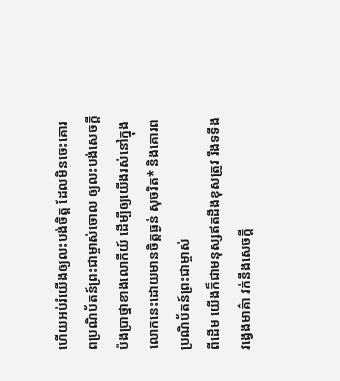ហើយអប់រំយើងឲ្យលះបង់ចិត្ត ដែលមិនចេះគោរពប្រណិប័តន៍ព្រះជាម្ចាស់ចោល ឲ្យលះបង់សេចក្ដីប៉ងប្រាថ្នាខាងលោកីយ៍ ដើម្បីឲ្យយើងរស់នៅក្នុងលោកនេះដោយមានចិត្តធ្ងន់ សុចរិត* និងគោរពប្រណិប័តន៍ព្រះជាម្ចាស់
ពីដើម យើងក៏ជាមនុស្សឥតដឹងខុសត្រូវ រឹងទទឹង វង្វេងមាគ៌ា វក់នឹងសេចក្ដី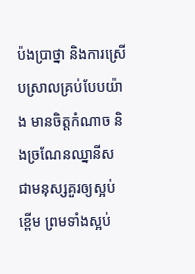ប៉ងប្រាថ្នា និងការស្រើបស្រាលគ្រប់បែបយ៉ាង មានចិត្តកំណាច និងច្រណែនឈ្នានីស ជាមនុស្សគួរឲ្យស្អប់ខ្ពើម ព្រមទាំងស្អប់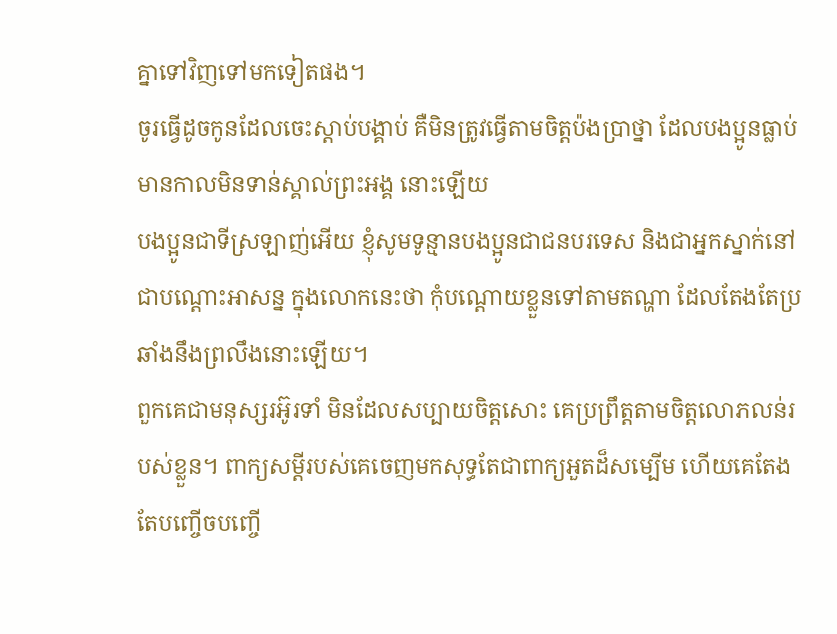គ្នាទៅវិញទៅមកទៀតផង។
ចូរធ្វើដូចកូនដែលចេះស្ដាប់បង្គាប់ គឺមិនត្រូវធ្វើតាមចិត្តប៉ងប្រាថ្នា ដែលបងប្អូនធ្លាប់មានកាលមិនទាន់ស្គាល់ព្រះអង្គ នោះឡើយ
បងប្អូនជាទីស្រឡាញ់អើយ ខ្ញុំសូមទូន្មានបងប្អូនជាជនបរទេស និងជាអ្នកស្នាក់នៅជាបណ្ដោះអាសន្ន ក្នុងលោកនេះថា កុំបណ្ដោយខ្លួនទៅតាមតណ្ហា ដែលតែងតែប្រឆាំងនឹងព្រលឹងនោះឡើយ។
ពួកគេជាមនុស្សរអ៊ូរទាំ មិនដែលសប្បាយចិត្តសោះ គេប្រព្រឹត្តតាមចិត្តលោភលន់របស់ខ្លួន។ ពាក្យសម្ដីរបស់គេចេញមកសុទ្ធតែជាពាក្យអួតដ៏សម្បើម ហើយគេតែងតែបញ្ចើចបញ្ចើ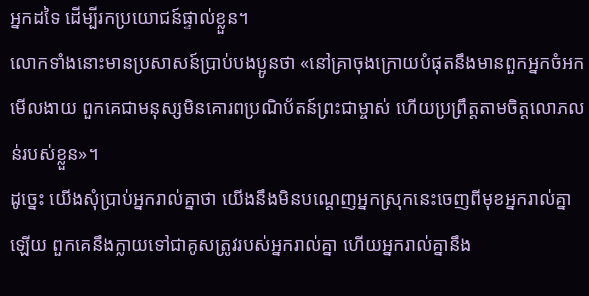អ្នកដទៃ ដើម្បីរកប្រយោជន៍ផ្ទាល់ខ្លួន។
លោកទាំងនោះមានប្រសាសន៍ប្រាប់បងប្អូនថា «នៅគ្រាចុងក្រោយបំផុតនឹងមានពួកអ្នកចំអកមើលងាយ ពួកគេជាមនុស្សមិនគោរពប្រណិប័តន៍ព្រះជាម្ចាស់ ហើយប្រព្រឹត្តតាមចិត្តលោភលន់របស់ខ្លួន»។
ដូច្នេះ យើងសុំប្រាប់អ្នករាល់គ្នាថា យើងនឹងមិនបណ្ដេញអ្នកស្រុកនេះចេញពីមុខអ្នករាល់គ្នាឡើយ ពួកគេនឹងក្លាយទៅជាគូសត្រូវរបស់អ្នករាល់គ្នា ហើយអ្នករាល់គ្នានឹង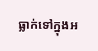ធ្លាក់ទៅក្នុងអ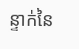ន្ទាក់នៃ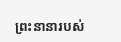ព្រះនានារបស់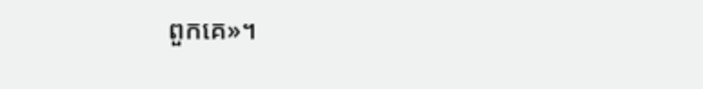ពួកគេ»។